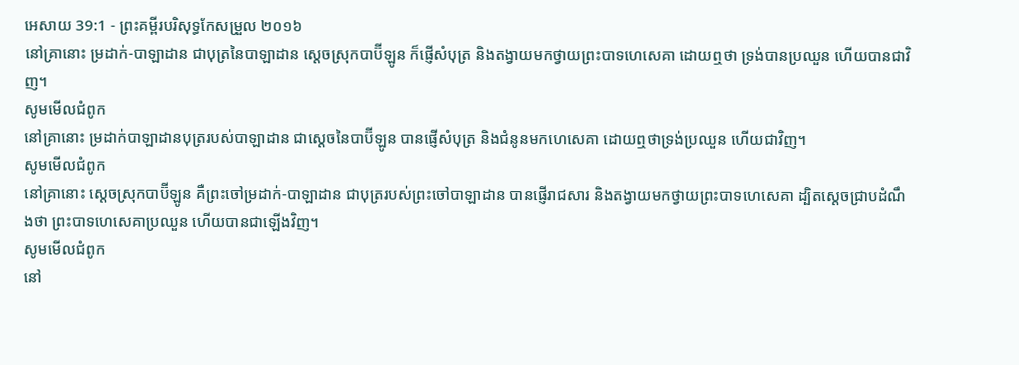អេសាយ 39:1 - ព្រះគម្ពីរបរិសុទ្ធកែសម្រួល ២០១៦
នៅគ្រានោះ ម្រដាក់-បាឡាដាន ជាបុត្រនៃបាឡាដាន ស្តេចស្រុកបាប៊ីឡូន ក៏ផ្ញើសំបុត្រ និងតង្វាយមកថ្វាយព្រះបាទហេសេគា ដោយឮថា ទ្រង់បានប្រឈួន ហើយបានជាវិញ។
សូមមើលជំពូក
នៅគ្រានោះ ម្រដាក់បាឡាដានបុត្ររបស់បាឡាដាន ជាស្ដេចនៃបាប៊ីឡូន បានផ្ញើសំបុត្រ និងជំនូនមកហេសេគា ដោយឮថាទ្រង់ប្រឈួន ហើយជាវិញ។
សូមមើលជំពូក
នៅគ្រានោះ ស្ដេចស្រុកបាប៊ីឡូន គឺព្រះចៅម្រដាក់-បាឡាដាន ជាបុត្ររបស់ព្រះចៅបាឡាដាន បានផ្ញើរាជសារ និងតង្វាយមកថ្វាយព្រះបាទហេសេគា ដ្បិតស្ដេចជ្រាបដំណឹងថា ព្រះបាទហេសេគាប្រឈួន ហើយបានជាឡើងវិញ។
សូមមើលជំពូក
នៅ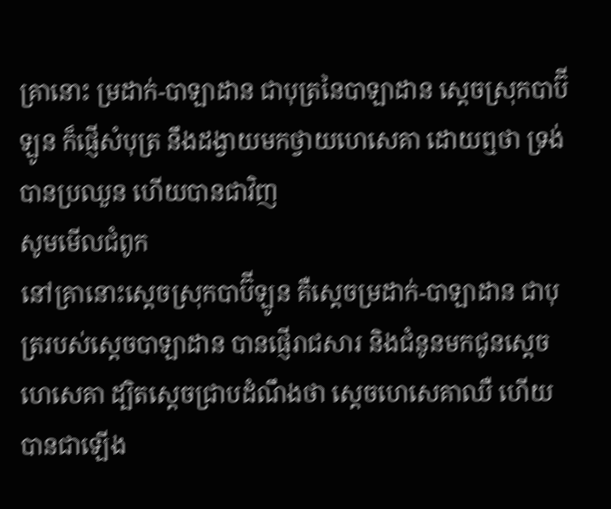គ្រានោះ ម្រដាក់-បាឡាដាន ជាបុត្រនៃបាឡាដាន ស្តេចស្រុកបាប៊ីឡូន ក៏ផ្ញើសំបុត្រ នឹងដង្វាយមកថ្វាយហេសេគា ដោយឮថា ទ្រង់បានប្រឈួន ហើយបានជាវិញ
សូមមើលជំពូក
នៅគ្រានោះស្ដេចស្រុកបាប៊ីឡូន គឺស្តេចម្រដាក់-បាឡាដាន ជាបុត្ររបស់ស្តេចបាឡាដាន បានផ្ញើរាជសារ និងជំនូនមកជូនស្តេចហេសេគា ដ្បិតស្ដេចជ្រាបដំណឹងថា ស្តេចហេសេគាឈឺ ហើយបានជាឡើង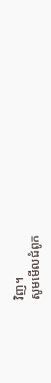វិញ។
សូមមើលជំពូក